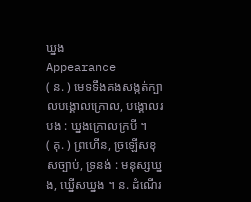ឃ្នង
Appearance
( ន. ) មេទទឹងគងសង្កត់ក្បាលបង្គោលក្រោល, បង្គោលរបង : ឃ្នងក្រោលក្របី ។
( គុ. ) ព្រហើន, ច្រឡើសខុសច្បាប់, ទ្រនង់ : មនុស្សឃ្នង, ឃ្នើសឃ្នង ។ ន. ដំណើរ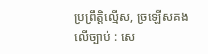ប្រព្រឹត្តិល្មើស, ច្រឡើសគងលើច្បាប់ : សេ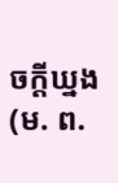ចក្ដីឃ្នង (ម. ព.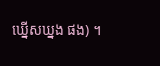ឃ្នើសឃ្នង ផង) ។